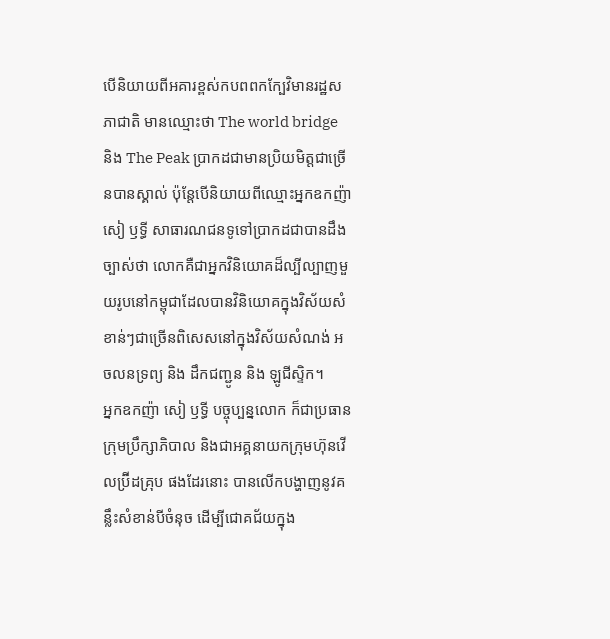បើនិយាយពីអគារខ្ពស់កបពពកក្បែវិមានរដ្ឋសភាជាតិ មានឈ្មោះថា The world bridge និង The Peak ប្រាកដជាមានប្រិយមិត្តជាច្រើនបានស្គាល់ ប៉ុន្តែបើនិយាយពីឈ្មោះអ្នកឧកញ៉ា សៀ ឫទ្ធី សាធារណជនទូទៅប្រាកដជាបានដឹងច្បាស់ថា លោកគឺជាអ្នកវិនិយោគដ៏ល្បីល្បាញមួយរូបនៅកម្ពុជាដែលបានវិនិយោគក្នុងវិស័យសំខាន់ៗជាច្រើនពិសេសនៅក្នុងវិស័យសំណង់ អចលនទ្រព្យ និង ដឹកជញ្ជូន និង ឡូជីស្ទិក។
អ្នកឧកញ៉ា សៀ ឫទ្ធី បច្ចុប្បន្នលោក ក៏ជាប្រធានក្រុមប្រឹក្សាភិបាល និងជាអគ្គនាយកក្រុមហ៊ុនវើលប៊្រីដគ្រុប ផងដែរនោះ បានលើកបង្ហាញនូវគន្លឹះសំខាន់បីចំនុច ដើម្បីជោគជ័យក្នុង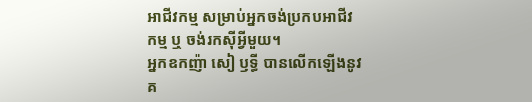អាជីវកម្ម សម្រាប់អ្នកចង់ប្រកបអាជីវកម្ម ឬ ចង់រកស៊ីអ្វីមួយ។
អ្នកឧកញ៉ា សៀ ឫទ្ធី បានលើកឡើងនូវគ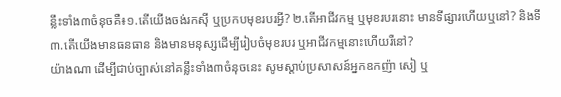ន្លឹះទាំង៣ចំនុចគឺ៖១.តើយើងចង់រកស៊ី ឬប្រកបមុខរបរអ្វី? ២.តើអាជីវកម្ម ឬមុខរបរនោះ មានទីផ្សារហើយឬនៅ? និងទី៣.តើយើងមានធនធាន និងមានមនុស្សដើម្បីរៀបចំមុខរបរ ឬអាជីវកម្មនោះហើយរឺនៅ?
យ៉ាងណា ដើម្បីជាប់ច្បាស់នៅគន្លឹះទាំង៣ចំនុចនេះ សូមស្ដាប់ប្រសាសន៍អ្នកឧកញ៉ា សៀ ឬ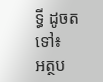ទ្ធី ដូចតទៅ៖
អត្ថប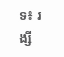ទ៖ រង្សី